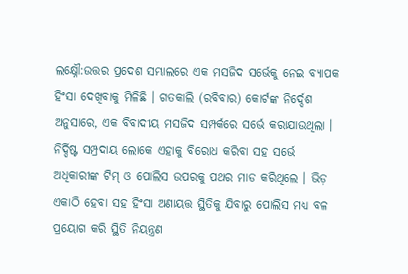ଲକ୍ଷ୍ନୌ:ଉତ୍ତର ପ୍ରଦେଶ ସମ୍ଭାଲରେ ଏକ ମସଜିଦ ସର୍ଭେକୁ ନେଇ ବ୍ୟାପକ ହିଂସା ଦେଖିବାକୁ ମିଳିଛି । ଗତକାଲି (ରବିବାର) କୋର୍ଟଙ୍କ ନିର୍ଦ୍ଦେଶ ଅନୁସାରେ, ଏକ ବିବାଦୀୟ ମସଜିଦ ସମ୍ପର୍କରେ ସର୍ଭେ କରାଯାଉଥିଲା । ନିର୍ଦ୍ଦିଷ୍ଟ ସମ୍ପ୍ରଦାୟ ଲୋକେ ଏହାକୁ ବିରୋଧ କରିବା ସହ ସର୍ଭେ ଅଧିକାରୀଙ୍କ ଟିମ୍ ଓ ପୋଲିସ ଉପରକୁ ପଥର ମାଡ କରିଥିଲେ । ଭିଡ଼ ଏକାଠି ହେବା ସହ ହିଂସା ଅଣାୟତ୍ତ ସ୍ଥିତିକୁ ଯିବାରୁ ପୋଲିସ ମଧ୍ୟ ବଳ ପ୍ରୟୋଗ କରି ସ୍ଥିତି ନିୟନ୍ତ୍ରଣ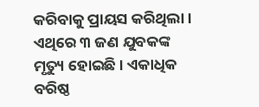କରିବାକୁ ପ୍ରାୟସ କରିଥିଲା । ଏଥିରେ ୩ ଜଣ ଯୁବକଙ୍କ ମୃତ୍ୟୁ ହୋଇଛି । ଏକାଧିକ ବରିଷ୍ଠ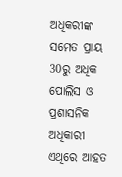ଅଧିକରୀଙ୍କ ସମେତ ପ୍ରାୟ 30ରୁ ଅଧିକ ପୋଲିସ ଓ ପ୍ରଶାସନିକ ଅଧିକାରୀ ଏଥିରେ ଆହତ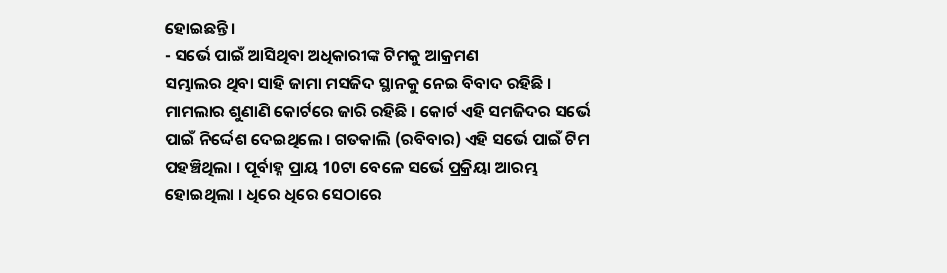ହୋଇଛନ୍ତି ।
- ସର୍ଭେ ପାଇଁ ଆସିଥିବା ଅଧିକାରୀଙ୍କ ଟିମକୁ ଆକ୍ରମଣ
ସମ୍ଭାଲର ଥିବା ସାହି ଜାମା ମସଜିଦ ସ୍ଥାନକୁ ନେଇ ବିବାଦ ରହିଛି । ମାମଲାର ଶୁଣାଣି କୋର୍ଟରେ ଜାରି ରହିଛି । କୋର୍ଟ ଏହି ସମଜିଦର ସର୍ଭେ ପାଇଁ ନିର୍ଦ୍ଦେଶ ଦେଇଥିଲେ । ଗତକାଲି (ରବିବାର) ଏହି ସର୍ଭେ ପାଇଁ ଟିମ ପହଞ୍ଚିଥିଲା । ପୂର୍ବାହ୍ନ ପ୍ରାୟ 10ଟା ବେଳେ ସର୍ଭେ ପ୍ରକ୍ରିୟା ଆରମ୍ଭ ହୋଇଥିଲା । ଧିରେ ଧିରେ ସେଠାରେ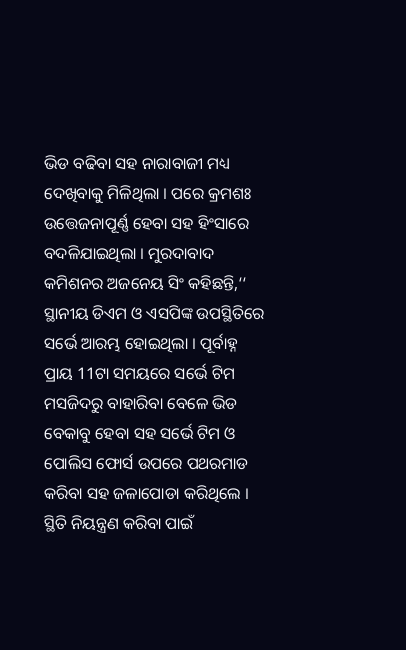ଭିଡ ବଢିବା ସହ ନାରାବାଜୀ ମଧ୍ୟ ଦେଖିବାକୁ ମିଳିଥିଲା । ପରେ କ୍ରମଶଃ ଉତ୍ତେଜନାପୂର୍ଣ୍ଣ ହେବା ସହ ହିଂସାରେ ବଦଳିଯାଇଥିଲା । ମୁରଦାବାଦ କମିଶନର ଅଜନେୟ ସିଂ କହିଛନ୍ତି,‘‘ ସ୍ଥାନୀୟ ଡିଏମ ଓ ଏସପିଙ୍କ ଉପସ୍ଥିତିରେ ସର୍ଭେ ଆରମ୍ଭ ହୋଇଥିଲା । ପୂର୍ବାହ୍ନ ପ୍ରାୟ 11ଟା ସମୟରେ ସର୍ଭେ ଟିମ ମସଜିଦରୁ ବାହାରିବା ବେଳେ ଭିଡ ବେକାବୁ ହେବା ସହ ସର୍ଭେ ଟିମ ଓ ପୋଲିସ ଫୋର୍ସ ଉପରେ ପଥରମାଡ କରିବା ସହ ଜଳାପୋଡା କରିଥିଲେ । ସ୍ଥିତି ନିୟନ୍ତ୍ରଣ କରିବା ପାଇଁ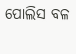ପୋଲିସ ବଳ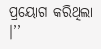ପ୍ରୟୋଗ କରିଥିଲା ।’’